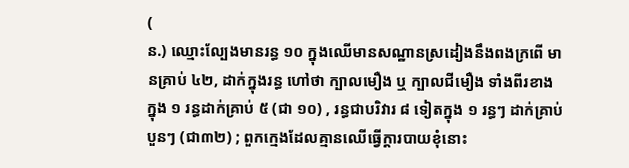(
ន.) ឈ្មោះល្បែងមានរន្ធ ១០ ក្នុងឈើមានសណ្ឋានស្រដៀងនឹងពងក្រពើ មានគ្រាប់ ៤២, ដាក់ក្នុងរន្ធ ហៅថា ក្បាលមឿង ឬ ក្បាលជីមឿង ទាំងពីរខាង ក្នុង ១ រន្ធដាក់គ្រាប់ ៥ (ជា ១០) , រន្ធជាបរិវារ ៨ ទៀតក្នុង ១ រន្ធៗ ដាក់គ្រាប់បួនៗ (ជា៣២) ; ពួកក្មេងដែលគ្មានឈើធ្វើក្ដារបាយខុំនោះ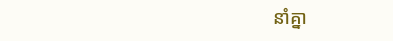នាំគ្នា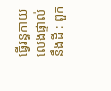ធ្វើរន្ធកាយលេងផ្ទាល់នឹងដី : ពួក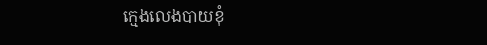ក្មេងលេងបាយខុំ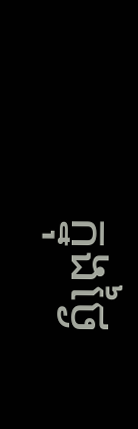ក្នុងថ្ងៃ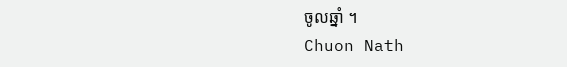ចូលឆ្នាំ ។
Chuon Nath